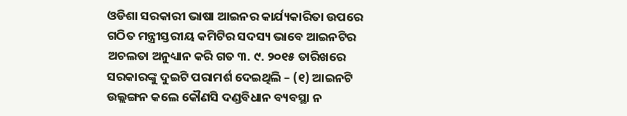ଓଡିଶା ସରକାରୀ ଭାଷା ଆଇନର କାର୍ଯ୍ୟକାରିତା ଉପରେ ଗଠିତ ମନ୍ତ୍ରୀସ୍ତରୀୟ କମିଟିର ସଦସ୍ୟ ଭାବେ ଆଇନଟିର ଅଚଲତା ଅନୁଧ୍ୟାନ କରି ଗତ ୩. ୯. ୨୦୧୫ ତାରିଖରେ ସରକାରଙ୍କୁ ଦୁଇଟି ପରାମର୍ଶ ଦେଇଥିଲି – (୧) ଆଇନଟି ଉଲ୍ଲଙ୍ଗନ କଲେ କୌଣସି ଦଣ୍ଡବିଧାନ ବ୍ୟବସ୍ଥା ନ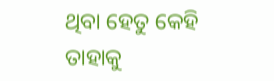ଥିବା ହେତୁ କେହି ତାହାକୁ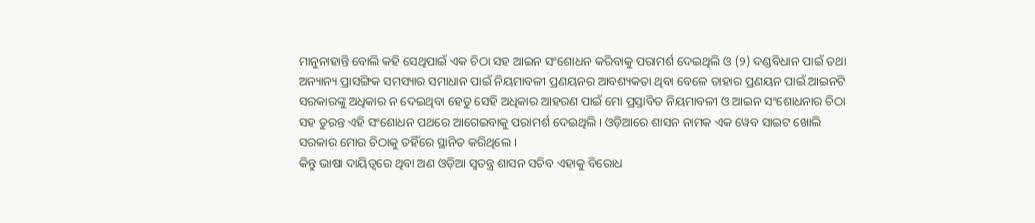ମାନୁନାହାନ୍ତି ବୋଲି କହି ସେଥିପାଇଁ ଏକ ଚିଠା ସହ ଆଇନ ସଂଶୋଧନ କରିବାକୁ ପରାମର୍ଶ ଦେଇଥିଲି ଓ (୨) ଦଣ୍ଡବିଧାନ ପାଇଁ ତଥା ଅନ୍ୟାନ୍ୟ ପ୍ରାସଙ୍ଗିକ ସମସ୍ୟାର ସମାଧାନ ପାଇଁ ନିୟମାବଳୀ ପ୍ରଣୟନର ଆବଶ୍ୟକତା ଥିବା ବେଳେ ତାହାର ପ୍ରଣୟନ ପାଇଁ ଆଇନଟି ସରକାରଙ୍କୁ ଅଧିକାର ନ ଦେଇଥିବା ହେତୁ ସେହି ଅଧିକାର ଆହରଣ ପାଇଁ ମୋ ପ୍ରସ୍ତାବିତ ନିୟମାବଳୀ ଓ ଆଇନ ସଂଶୋଧନାର ଚିଠା ସହ ତୁରନ୍ତ ଏହି ସଂଶୋଧନ ପଥରେ ଆଗେଇବାକୁ ପରାମର୍ଶ ଦେଇଥିଲି । ଓଡ଼ିଆରେ ଶାସନ ନାମକ ଏକ ୱେବ ସାଇଟ ଖୋଲି ସରକାର ମୋର ଚିଠାକୁ ତହିଁରେ ସ୍ଥାନିତ କରିଥିଲେ ।
କିନ୍ତୁ ଭାଷା ଦାୟିତ୍ବରେ ଥିବା ଅଣ ଓଡ଼ିଆ ସ୍ବତନ୍ତ୍ର ଶାସନ ସଚିବ ଏହାକୁ ବିରୋଧ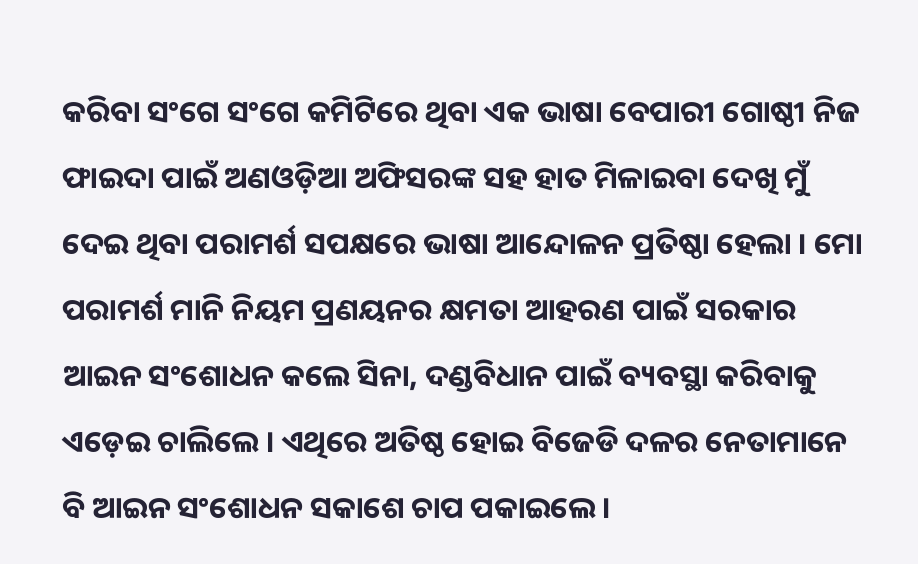କରିବା ସଂଗେ ସଂଗେ କମିଟିରେ ଥିବା ଏକ ଭାଷା ବେପାରୀ ଗୋଷ୍ଠୀ ନିଜ ଫାଇଦା ପାଇଁ ଅଣଓଡ଼ିଆ ଅଫିସରଙ୍କ ସହ ହାତ ମିଳାଇବା ଦେଖି ମୁଁ ଦେଇ ଥିବା ପରାମର୍ଶ ସପକ୍ଷରେ ଭାଷା ଆନ୍ଦୋଳନ ପ୍ରତିଷ୍ଠା ହେଲା । ମୋ ପରାମର୍ଶ ମାନି ନିୟମ ପ୍ରଣୟନର କ୍ଷମତା ଆହରଣ ପାଇଁ ସରକାର ଆଇନ ସଂଶୋଧନ କଲେ ସିନା, ଦଣ୍ଡବିଧାନ ପାଇଁ ବ୍ୟବସ୍ଥା କରିବାକୁ ଏଡ଼େଇ ଚାଲିଲେ । ଏଥିରେ ଅତିଷ୍ଠ ହୋଇ ବିଜେଡି ଦଳର ନେତାମାନେ ବି ଆଇନ ସଂଶୋଧନ ସକାଶେ ଚାପ ପକାଇଲେ ।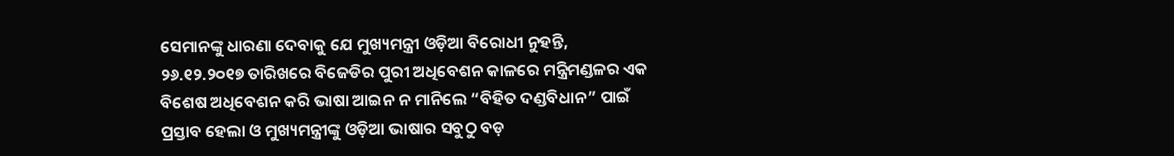ସେମାନଙ୍କୁ ଧାରଣା ଦେବାକୁ ଯେ ମୁଖ୍ୟମନ୍ତ୍ରୀ ଓଡ଼ିଆ ବିରୋଧୀ ନୁହନ୍ତି, ୨୬.୧୨.୨୦୧୭ ତାରିଖରେ ବିଜେଡିର ପୁରୀ ଅଧିବେଶନ କାଳରେ ମନ୍ତ୍ରିମଣ୍ଡଳର ଏକ ବିଶେଷ ଅଧିବେଶନ କରି ଭାଷା ଆଇନ ନ ମାନିଲେ “ବିହିତ ଦଣ୍ଡବିଧାନ” ପାଇଁ ପ୍ରସ୍ତାବ ହେଲା ଓ ମୁଖ୍ୟମନ୍ତ୍ରୀଙ୍କୁ ଓଡ଼ିଆ ଭାଷାର ସବୁଠୁ ବଡ଼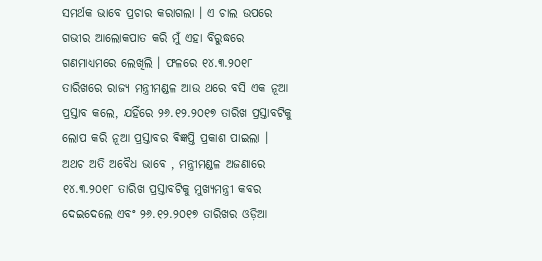ସମର୍ଥକ ଭାବେ ପ୍ରଚାର କରାଗଲା । ଏ ଚାଲ ଉପରେ ଗଭୀର ଆଲୋକପାତ କରି ମୁଁ ଏହା ବିରୁଦ୍ଧରେ ଗଣମାଧ୍ୟମରେ ଲେଖିଲି । ଫଳରେ ୧୪.୩.୨୦୧୮ ତାରିଖରେ ରାଜ୍ୟ ମନ୍ତ୍ରୀମଣ୍ଡଳ ଆଉ ଥରେ ବସି ଏକ ନୂଆ ପ୍ରସ୍ତାବ କଲେ, ଯହିଁରେ ୨୬.୧୨.୨୦୧୭ ତାରିଖ ପ୍ରସ୍ତାବଟିକୁ ଲୋପ କରି ନୂଆ ପ୍ରସ୍ତାବର ଵିଜ୍ଞପ୍ତି ପ୍ରକାଶ ପାଇଲା । ଅଥଚ ଅତି ଅବୈଧ ଭାବେ , ମନ୍ତ୍ରୀମଣ୍ଡଳ ଅଜଣାରେ ୧୪.୩.୨୦୧୮ ତାରିଖ ପ୍ରସ୍ତାବଟିକୁ ମୁଖ୍ୟମନ୍ତ୍ରୀ କବର ଦେଇଦେଲେ ଏବଂ ୨୬.୧୨.୨୦୧୭ ତାରିଖର ଓଡ଼ିଆ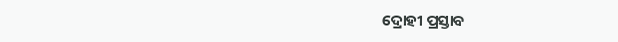ଦ୍ରୋହୀ ପ୍ରସ୍ତାବ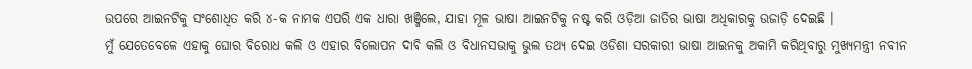ଉପରେ ଆଇନଟିକୁ ସଂଶୋଧିତ କରି ୪-କ ନାମକ ଏପରି ଏକ ଧାରା ଖଞ୍ଜିଲେ, ଯାହା ମୂଳ ଭାଷା ଆଇନଟିକୁ ନଷ୍ଟ କରି ଓଡ଼ିଆ ଜାତିର ଭାଷା ଅଧିକାରକୁ ଉଜାଡ଼ି ଦେଇଛି ।
ମୁଁ ଯେତେବେଳେ ଏହାକୁ ଘୋର ବିରୋଧ କଲି ଓ ଏହାର ବିଲୋପନ ଦାବି କଲି ଓ ବିଧାନସଭାକୁ ଭୁଲ ତଥ୍ୟ ଦେଇ ଓଡିଶା ସରକାରୀ ଭାଷା ଆଇନକୁ ଅକାମି କରିଥିବାରୁ ମୁଖ୍ୟମନ୍ତ୍ରୀ ନବୀନ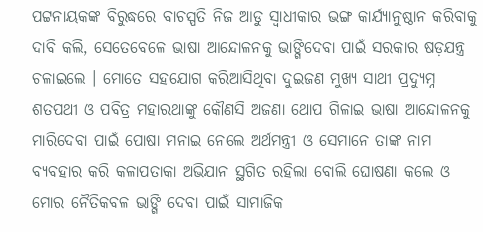ପଟ୍ଟନାୟକଙ୍କ ବିରୁଦ୍ଧରେ ବାଚସ୍ପତି ନିଜ ଆଡୁ ସ୍ବାଧୀକାର ଭଙ୍ଗ କାର୍ଯ୍ୟାନୁଷ୍ଠାନ କରିବାକୁ ଦାବି କଲି, ସେତେବେଳେ ଭାଷା ଆନ୍ଦୋଳନକୁ ଭାଙ୍ଗିଦେବା ପାଇଁ ସରକାର ଷଡ଼ଯନ୍ତ୍ର ଚଳାଇଲେ । ମୋତେ ସହଯୋଗ କରିଆସିଥିବା ଦୁଇଜଣ ମୁଖ୍ୟ ସାଥୀ ପ୍ରଦ୍ୟୁମ୍ନ ଶତପଥୀ ଓ ପବିତ୍ର ମହାରଥାଙ୍କୁ କୌଣସି ଅଜଣା ଥୋପ ଗିଳାଇ ଭାଷା ଆନ୍ଦୋଳନକୁ ମାରିଦେବା ପାଇଁ ପୋଷା ମନାଇ ନେଲେ ଅର୍ଥମନ୍ତ୍ରୀ ଓ ସେମାନେ ତାଙ୍କ ନାମ ବ୍ୟବହାର କରି କଳାପତାକା ଅଭିଯାନ ସ୍ଥଗିତ ରହିଲା ବୋଲି ଘୋଷଣା କଲେ ଓ ମୋର ନୈତିକବଳ ଭାଙ୍ଗି ଦେବା ପାଇଁ ସାମାଜିକ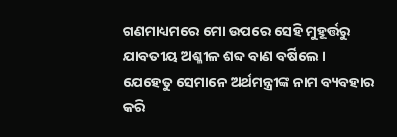ଗଣମାଧ୍ୟମରେ ମୋ ଉପରେ ସେହି ମୁହୂର୍ତ୍ତରୁ ଯାବତୀୟ ଅଶ୍ଳୀଳ ଶବ୍ଦ ବାଣ ବର୍ଷିଲେ ।
ଯେହେତୁ ସେମାନେ ଅର୍ଥମନ୍ତ୍ରୀଙ୍କ ନାମ ବ୍ୟବହାର କରି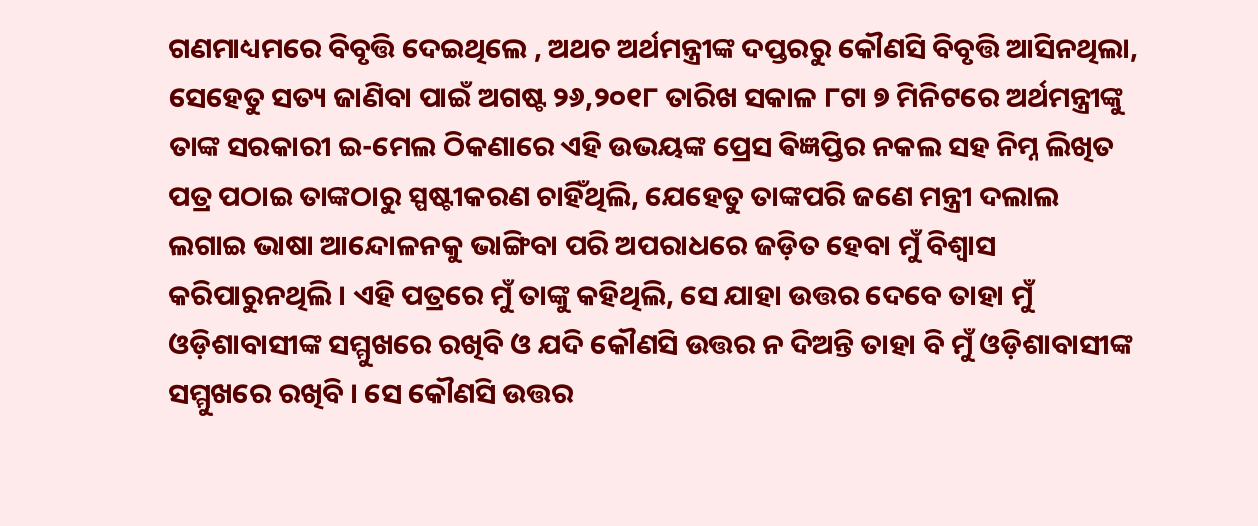ଗଣମାଧ୍ୟମରେ ବିବୃତ୍ତି ଦେଇଥିଲେ , ଅଥଚ ଅର୍ଥମନ୍ତ୍ରୀଙ୍କ ଦପ୍ତରରୁ କୌଣସି ବିବୃତ୍ତି ଆସିନଥିଲା, ସେହେତୁ ସତ୍ୟ ଜାଣିବା ପାଇଁ ଅଗଷ୍ଟ ୨୬,୨୦୧୮ ତାରିଖ ସକାଳ ୮ଟା ୭ ମିନିଟରେ ଅର୍ଥମନ୍ତ୍ରୀଙ୍କୁ ତାଙ୍କ ସରକାରୀ ଇ-ମେଲ ଠିକଣାରେ ଏହି ଉଭୟଙ୍କ ପ୍ରେସ ଵିଜ୍ଞପ୍ତିର ନକଲ ସହ ନିମ୍ନ ଲିଖିତ ପତ୍ର ପଠାଇ ତାଙ୍କଠାରୁ ସ୍ପଷ୍ଟୀକରଣ ଚାହିଁଥିଲି, ଯେହେତୁ ତାଙ୍କପରି ଜଣେ ମନ୍ତ୍ରୀ ଦଲାଲ ଲଗାଇ ଭାଷା ଆନ୍ଦୋଳନକୁ ଭାଙ୍ଗିବା ପରି ଅପରାଧରେ ଜଡ଼ିତ ହେବା ମୁଁ ବିଶ୍ଵାସ କରିପାରୁନଥିଲି । ଏହି ପତ୍ରରେ ମୁଁ ତାଙ୍କୁ କହିଥିଲି, ସେ ଯାହା ଉତ୍ତର ଦେବେ ତାହା ମୁଁ ଓଡ଼ିଶାବାସୀଙ୍କ ସମ୍ମୁଖରେ ରଖିବି ଓ ଯଦି କୌଣସି ଉତ୍ତର ନ ଦିଅନ୍ତି ତାହା ବି ମୁଁ ଓଡ଼ିଶାବାସୀଙ୍କ ସମ୍ମୁଖରେ ରଖିବି । ସେ କୌଣସି ଉତ୍ତର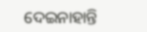ଦେଇନାହାନ୍ତି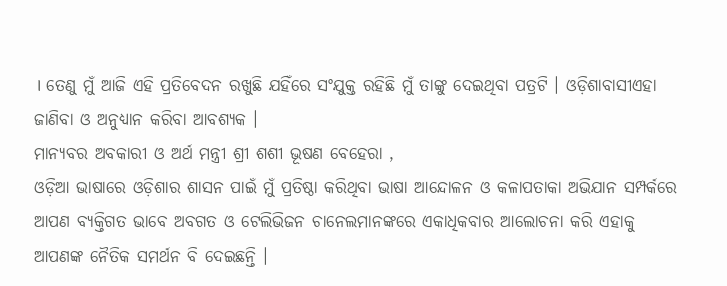। ତେଣୁ ମୁଁ ଆଜି ଏହି ପ୍ରତିବେଦନ ରଖୁଛି ଯହିଁରେ ସଂଯୁକ୍ତ ରହିଛି ମୁଁ ତାଙ୍କୁ ଦେଇଥିବା ପତ୍ରଟି । ଓଡ଼ିଶାବାସୀଏହା ଜାଣିବା ଓ ଅନୁଧ୍ୟାନ କରିବା ଆବଶ୍ୟକ ।
ମାନ୍ୟବର ଅବକାରୀ ଓ ଅର୍ଥ ମନ୍ତ୍ରୀ ଶ୍ରୀ ଶଶୀ ଭୂଷଣ ବେହେରା ,
ଓଡ଼ିଆ ଭାଷାରେ ଓଡ଼ିଶାର ଶାସନ ପାଇଁ ମୁଁ ପ୍ରତିଷ୍ଠା କରିଥିବା ଭାଷା ଆନ୍ଦୋଳନ ଓ କଳାପତାକା ଅଭିଯାନ ସମ୍ପର୍କରେ ଆପଣ ବ୍ୟକ୍ତିଗତ ଭାବେ ଅବଗତ ଓ ଟେଲିଭିଜନ ଚାନେଲମାନଙ୍କରେ ଏକାଧିକବାର ଆଲୋଚନା କରି ଏହାକୁ ଆପଣଙ୍କ ନୈତିକ ସମର୍ଥନ ବି ଦେଇଛନ୍ତି ।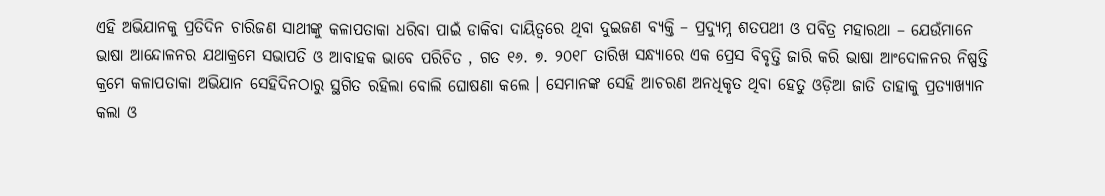ଏହି ଅଭିଯାନକୁ ପ୍ରତିଦିନ ଚାରିଜଣ ସାଥୀଙ୍କୁ କଳାପତାକା ଧରିବା ପାଇଁ ଡାକିବା ଦାୟିତ୍ବରେ ଥିବା ଦୁଇଜଣ ବ୍ୟକ୍ତି – ପ୍ରଦ୍ୟୁମ୍ନ ଶତପଥୀ ଓ ପବିତ୍ର ମହାରଥା – ଯେଉଁମାନେ ଭାଷା ଆନ୍ଦୋଳନର ଯଥାକ୍ରମେ ସଭାପତି ଓ ଆବାହକ ଭାବେ ପରିଚିତ , ଗତ ୧୬. ୭. ୨୦୧୮ ତାରିଖ ସନ୍ଧ୍ୟାରେ ଏକ ପ୍ରେସ ବିବୃତ୍ତି ଜାରି କରି ଭାଷା ଆଂଦୋଳନର ନିଷ୍ପତ୍ତି କ୍ରମେ କଳାପତାକା ଅଭିଯାନ ସେହିଦିନଠାରୁ ସ୍ଥଗିତ ରହିଲା ବୋଲି ଘୋଷଣା କଲେ । ସେମାନଙ୍କ ସେହି ଆଚରଣ ଅନଧିକୃତ ଥିବା ହେତୁ ଓଡ଼ିଆ ଜାତି ତାହାକୁ ପ୍ରତ୍ୟାଖ୍ୟାନ କଲା ଓ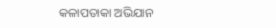କଳାପତାକା ଅଭିଯାନ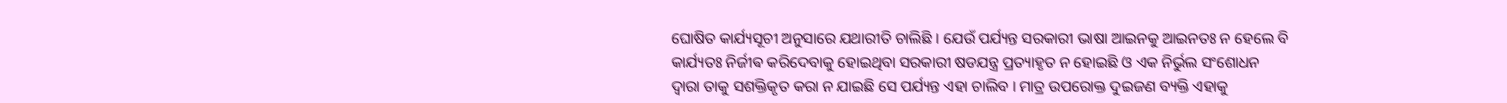ଘୋଷିତ କାର୍ଯ୍ୟସୂଚୀ ଅନୁସାରେ ଯଥାରୀତି ଚାଲିଛି । ଯେଉଁ ପର୍ଯ୍ୟନ୍ତ ସରକାରୀ ଭାଷା ଆଇନକୁ ଆଇନତଃ ନ ହେଲେ ବି କାର୍ଯ୍ୟତଃ ନିର୍ଜୀଵ କରିଦେବାକୁ ହୋଇଥିବା ସରକାରୀ ଷଡଯନ୍ତ୍ର ପ୍ରତ୍ୟାହୃତ ନ ହୋଇଛି ଓ ଏକ ନିର୍ଭୁଲ ସଂଶୋଧନ ଦ୍ଵାରା ତାକୁ ସଶକ୍ତିକୃତ କରା ନ ଯାଇଛି ସେ ପର୍ଯ୍ୟନ୍ତ ଏହା ଚାଲିବ । ମାତ୍ର ଉପରୋକ୍ତ ଦୁଇଜଣ ବ୍ୟକ୍ତି ଏହାକୁ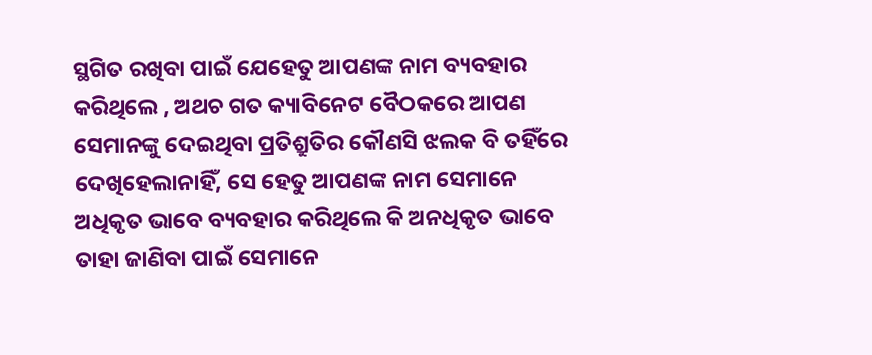ସ୍ଥଗିତ ରଖିବା ପାଇଁ ଯେହେତୁ ଆପଣଙ୍କ ନାମ ବ୍ୟବହାର କରିଥିଲେ , ଅଥଚ ଗତ କ୍ୟାବିନେଟ ବୈଠକରେ ଆପଣ ସେମାନଙ୍କୁ ଦେଇଥିବା ପ୍ରତିଶ୍ରୁତିର କୌଣସି ଝଲକ ବି ତହିଁରେ ଦେଖିହେଲାନାହିଁ, ସେ ହେତୁ ଆପଣଙ୍କ ନାମ ସେମାନେ ଅଧିକୃତ ଭାବେ ବ୍ୟବହାର କରିଥିଲେ କି ଅନଧିକୃତ ଭାବେ ତାହା ଜାଣିବା ପାଇଁ ସେମାନେ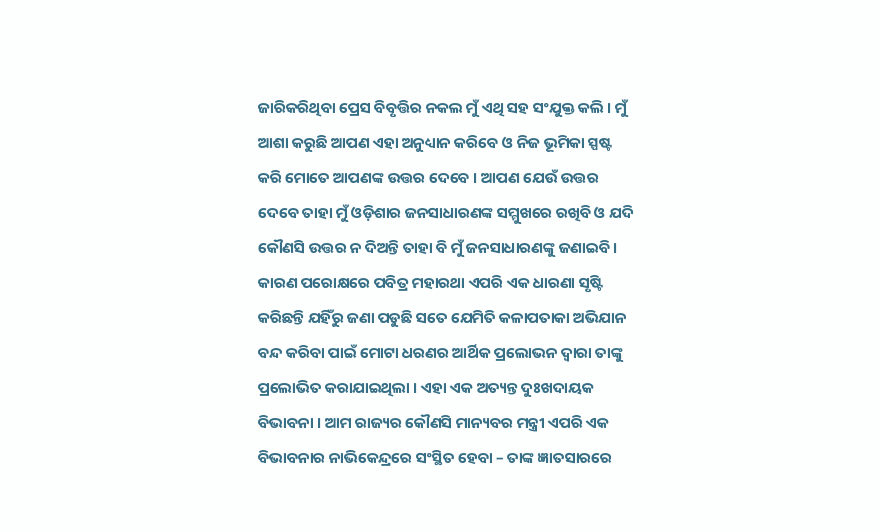ଜାରିକରିଥିବା ପ୍ରେସ ବିବୃତ୍ତିର ନକଲ ମୁଁ ଏଥି ସହ ସଂଯୁକ୍ତ କଲି । ମୁଁ ଆଶା କରୁଛି ଆପଣ ଏହା ଅନୁଧ୍ୟାନ କରିବେ ଓ ନିଜ ଭୂମିକା ସ୍ପଷ୍ଟ କରି ମୋତେ ଆପଣଙ୍କ ଉତ୍ତର ଦେବେ । ଆପଣ ଯେଉଁ ଉତ୍ତର ଦେବେ ତାହା ମୁଁ ଓଡ଼ିଶାର ଜନସାଧାରଣଙ୍କ ସମ୍ମୁଖରେ ରଖିବି ଓ ଯଦି କୌଣସି ଉତ୍ତର ନ ଦିଅନ୍ତି ତାହା ବି ମୁଁ ଜନସାଧାରଣଙ୍କୁ ଜଣାଇବି । କାରଣ ପରୋକ୍ଷରେ ପବିତ୍ର ମହାରଥା ଏପରି ଏକ ଧାରଣା ସୃଷ୍ଟି କରିଛନ୍ତି ଯହିଁରୁ ଜଣା ପଡୁଛି ସତେ ଯେମିତି କଳାପତାକା ଅଭିଯାନ ବନ୍ଦ କରିବା ପାଇଁ ମୋଟା ଧରଣର ଆର୍ଥିକ ପ୍ରଲୋଭନ ଦ୍ଵାରା ତାଙ୍କୁ ପ୍ରଲୋଭିତ କରାଯାଇଥିଲା । ଏହା ଏକ ଅତ୍ୟନ୍ତ ଦୁଃଖଦାୟକ ବିଭାବନା । ଆମ ରାଜ୍ୟର କୌଣସି ମାନ୍ୟବର ମନ୍ତ୍ରୀ ଏପରି ଏକ ବିଭାବନାର ନାଭିକେନ୍ଦ୍ରରେ ସଂସ୍ଥିତ ହେବା – ତାଙ୍କ ଜ୍ଞାତସାରରେ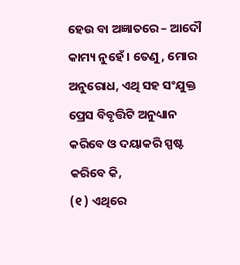ହେଉ ବା ଅଜ୍ଞାତରେ – ଆଦୌ କାମ୍ୟ ନୁହେଁ । ତେଣୁ, ମୋର ଅନୁରୋଧ, ଏଥି ସହ ସଂଯୁକ୍ତ ପ୍ରେସ ବିବୃତ୍ତିଟି ଅନୁଧ୍ୟାନ କରିବେ ଓ ଦୟାକରି ସ୍ପଷ୍ଟ କରିବେ କି,
(୧ ) ଏଥିରେ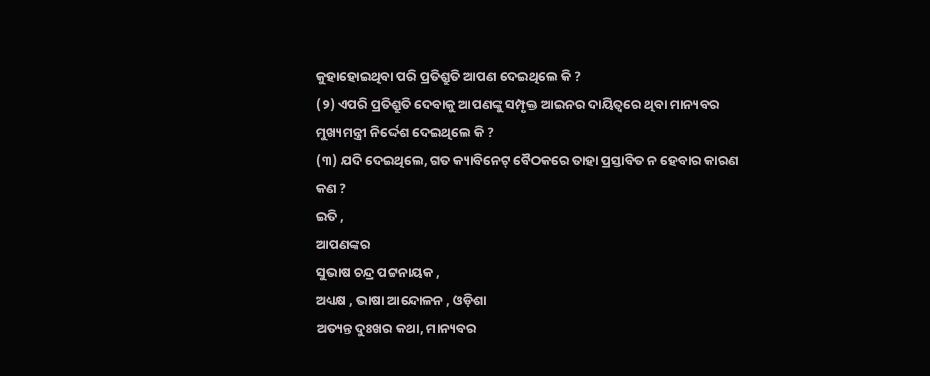କୁହାହୋଇଥିବା ପରି ପ୍ରତିଶ୍ରୁତି ଆପଣ ଦେଇଥିଲେ କି ?
(୨) ଏପରି ପ୍ରତିଶ୍ରୁତି ଦେବାକୁ ଆପଣଙ୍କୁ ସମ୍ପୃକ୍ତ ଆଇନର ଦାୟିତ୍ବରେ ଥିବା ମାନ୍ୟବର ମୁଖ୍ୟମନ୍ତ୍ରୀ ନିର୍ଦ୍ଦେଶ ଦେଇଥିଲେ କି ?
(୩) ଯଦି ଦେଇଥିଲେ, ଗତ କ୍ୟାବିନେଟ୍ ବୈଠକରେ ତାହା ପ୍ରସ୍ତାବିତ ନ ହେବାର କାରଣ କଣ ?
ଇତି ,
ଆପଣଙ୍କର
ସୁଭାଷ ଚନ୍ଦ୍ର ପଟ୍ଟନାୟକ ,
ଅଧ୍ୟକ୍ଷ , ଭାଷା ଆନ୍ଦୋଳନ , ଓଡ଼ିଶା
ଅତ୍ୟନ୍ତ ଦୁଃଖର କଥା, ମାନ୍ୟବର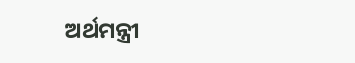ଅର୍ଥମନ୍ତ୍ରୀ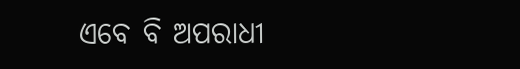ଏବେ ବି ଅପରାଧୀ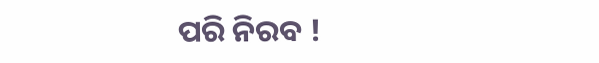ପରି ନିରବ !